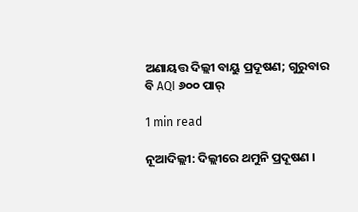ଅଣାୟତ୍ତ ଦିଲ୍ଲୀ ବାୟୁ ପ୍ରଦୂଷଣ; ଗୁରୁବାର ବି AQI ୬୦୦ ପାର୍

1 min read

ନୂଆଦିଲ୍ଲୀ: ଦିଲ୍ଲୀରେ ଥମୁନି ପ୍ରଦୂଷଣ ।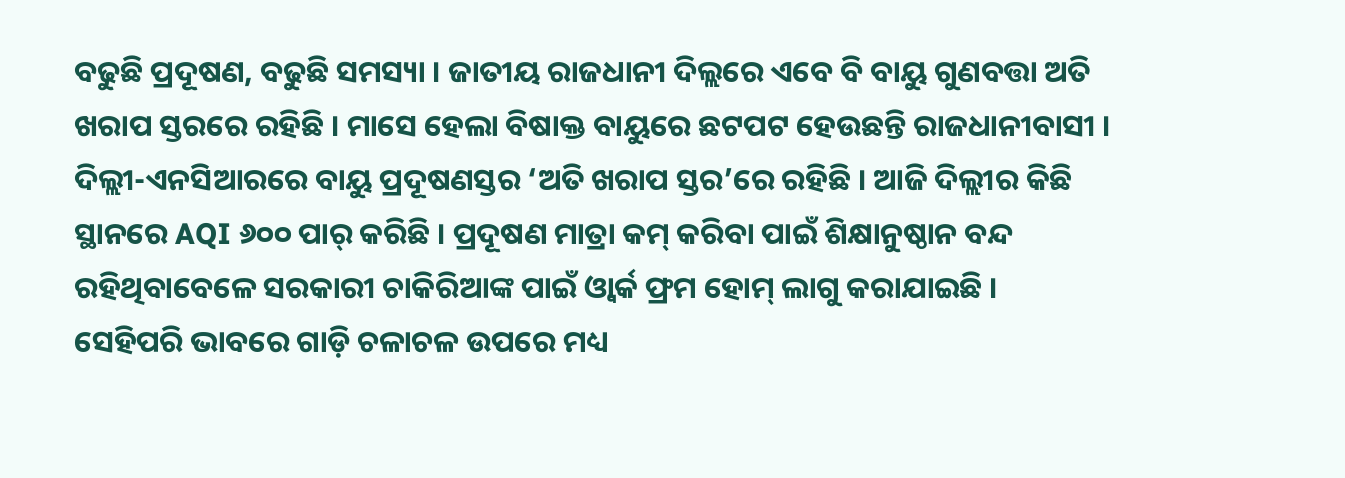ବଢୁଛି ପ୍ରଦୂଷଣ, ବଢୁଛି ସମସ୍ୟା । ଜାତୀୟ ରାଜଧାନୀ ଦିଲ୍ଲରେ ଏବେ ବି ବାୟୁ ଗୁଣବତ୍ତା ଅତି ଖରାପ ସ୍ତରରେ ରହିଛି । ମାସେ ହେଲା ବିଷାକ୍ତ ବାୟୁରେ ଛଟପଟ ହେଉଛନ୍ତି ରାଜଧାନୀବାସୀ । ଦିଲ୍ଲୀ-ଏନସିଆରରେ ବାୟୁ ପ୍ରଦୂଷଣସ୍ତର ‘ଅତି ଖରାପ ସ୍ତର’ରେ ରହିଛି । ଆଜି ଦିଲ୍ଲୀର କିଛି ସ୍ଥାନରେ AQI ୬୦୦ ପାର୍ କରିଛି । ପ୍ରଦୂଷଣ ମାତ୍ରା କମ୍ କରିବା ପାଇଁ ଶିକ୍ଷାନୁଷ୍ଠାନ ବନ୍ଦ ରହିଥିବାବେଳେ ସରକାରୀ ଚାକିରିଆଙ୍କ ପାଇଁ ଓ୍ୱାର୍କ ଫ୍ରମ ହୋମ୍ ଲାଗୁ କରାଯାଇଛି । ସେହିପରି ଭାବରେ ଗାଡ଼ି ଚଳାଚଳ ଉପରେ ମଧ୍ୟ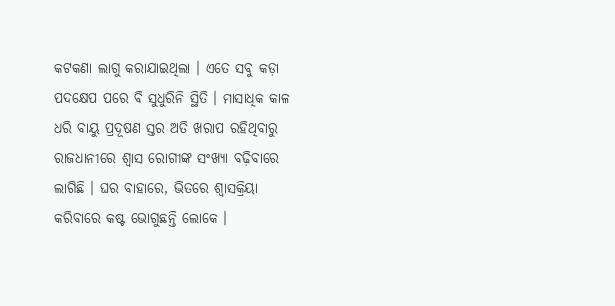କଟକଣା ଲାଗୁ କରାଯାଇଥିଲା । ଏତେ ସବୁ କଡ଼ା ପଦକ୍ଷେପ ପରେ ବି ସୁଧୁରିନି ସ୍ଥିତି । ମାସାଧିକ କାଳ ଧରି ବାୟୁ ପ୍ରଦୂଷଣ ସ୍ତର ଅତି ଖରାପ ରହିଥିବାରୁ ରାଜଧାନୀରେ ଶ୍ୱାସ ରୋଗୀଙ୍କ ସଂଖ୍ୟା ବଢ଼ିବାରେ ଲାଗିଛି । ଘର ବାହାରେ, ଭିତରେ ଶ୍ବାସକ୍ରିୟା କରିବାରେ କଷ୍ଟ ଭୋଗୁଛନ୍ତି ଲୋକେ ।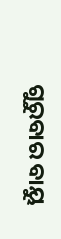ଗୁରୁବାର ବାୟୁ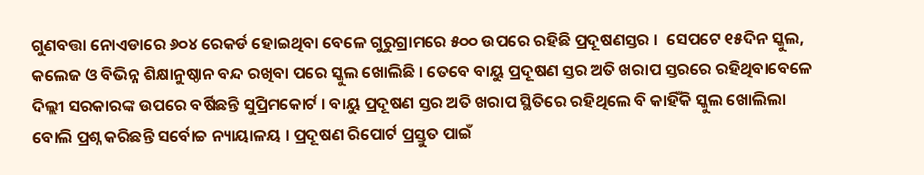ଗୁଣବତ୍ତା ନୋଏଡାରେ ୬୦୪ ରେକର୍ଡ ହୋଇଥିବା ବେଳେ ଗୁରୁଗ୍ରାମରେ ୫୦୦ ଉପରେ ରହିଛି ପ୍ରଦୂଷଣସ୍ତର ।  ସେପଟେ ୧୫ଦିନ ସ୍କୁଲ, କଲେଜ ଓ ବିଭିନ୍ନ ଶିକ୍ଷାନୁଷ୍ଠାନ ବନ୍ଦ ରଖିବା ପରେ ସ୍କୁଲ ଖୋଲିଛି । ତେବେ ବାୟୁ ପ୍ରଦୂଷଣ ସ୍ତର ଅତି ଖରାପ ସ୍ତରରେ ରହିଥିବାବେଳେ ଦିଲ୍ଲୀ ସରକାରଙ୍କ ଉପରେ ବର୍ଷିଛନ୍ତି ସୁପ୍ରିମକୋର୍ଟ । ବାୟୁ ପ୍ରଦୂଷଣ ସ୍ତର ଅତି ଖରାପ ସ୍ଥିତିରେ ରହିଥିଲେ ବି କାହିଁକି ସ୍କୁଲ ଖୋଲିଲା ବୋଲି ପ୍ରଶ୍ନ କରିଛନ୍ତି ସର୍ବୋଚ୍ଚ ନ୍ୟାୟାଳୟ । ପ୍ରଦୂଷଣ ରିପୋର୍ଟ ପ୍ରସ୍ତୁତ ପାଇଁ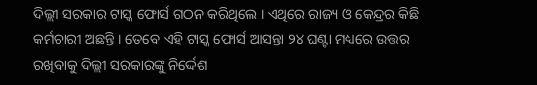ଦିଲ୍ଲୀ ସରକାର ଟାସ୍କ ଫୋର୍ସ ଗଠନ କରିଥିଲେ । ଏଥିରେ ରାଜ୍ୟ ଓ କେନ୍ଦ୍ରର କିଛି କର୍ମଚାରୀ ଅଛନ୍ତି । ତେବେ ଏହି ଟାସ୍କ ଫୋର୍ସ ଆସନ୍ତା ୨୪ ଘଣ୍ଟା ମଧ୍ୟରେ ଉତ୍ତର ରଖିବାକୁ ଦିଲ୍ଲୀ ସରକାରଙ୍କୁ ନିର୍ଦ୍ଦେଶ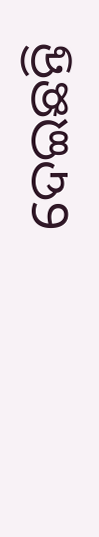ଦେଇଛନ୍ତି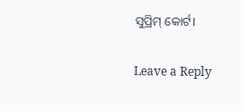ସୁପ୍ରିମ୍ କୋର୍ଟ।

Leave a Reply